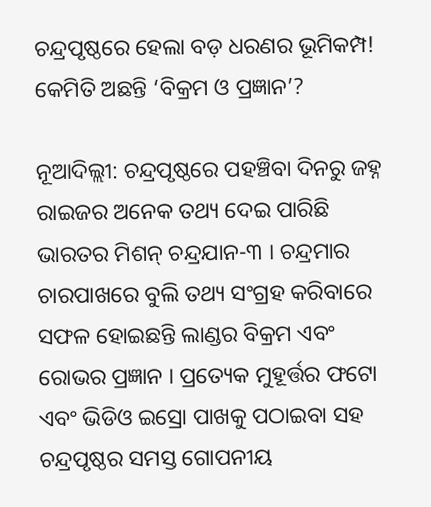ଚନ୍ଦ୍ରପୃଷ୍ଠରେ ହେଲା ବଡ଼ ଧରଣର ଭୂମିକମ୍ପ! କେମିତି ଅଛନ୍ତି ‘ବିକ୍ରମ ଓ ପ୍ରଜ୍ଞାନ’?

ନୂଆଦିଲ୍ଲୀ: ଚନ୍ଦ୍ରପୃଷ୍ଠରେ ପହଞ୍ଚିବା ଦିନରୁ ଜହ୍ନ ରାଇଜର ଅନେକ ତଥ୍ୟ ଦେଇ ପାରିଛି ଭାରତର ମିଶନ୍ ଚନ୍ଦ୍ରଯାନ-୩ । ଚନ୍ଦ୍ରମାର ଚାରପାଖରେ ବୁଲି ତଥ୍ୟ ସଂଗ୍ରହ କରିବାରେ ସଫଳ ହୋଇଛନ୍ତି ଲାଣ୍ଡର ବିକ୍ରମ ଏବଂ ରୋଭର ପ୍ରଜ୍ଞାନ । ପ୍ରତ୍ୟେକ ମୁହୂର୍ତ୍ତର ଫଟୋ ଏବଂ ଭିଡିଓ ଇସ୍ରୋ ପାଖକୁ ପଠାଇବା ସହ ଚନ୍ଦ୍ରପୃଷ୍ଠର ସମସ୍ତ ଗୋପନୀୟ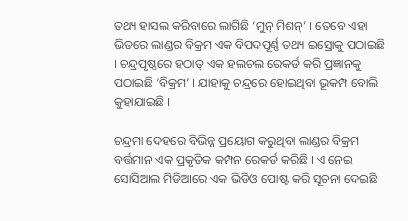ତଥ୍ୟ ହାସଲ କରିବାରେ ଲାଗିଛି ‘ମୁନ୍ ମିଶନ୍’ । ତେବେ ଏହା ଭିତରେ ଲାଣ୍ଡର ବିକ୍ରମ ଏକ ବିପଦପୂର୍ଣ୍ଣ ତଥ୍ୟ ଇସ୍ରୋକୁ ପଠାଇଛି । ଚନ୍ଦ୍ରପୃଷ୍ଠରେ ହଠାତ୍ ଏକ ହଲଚଲ ରେକର୍ଡ କରି ପ୍ରଜ୍ଞାନକୁ ପଠାଇଛି ‘ବିକ୍ରମ’ । ଯାହାକୁ ଚନ୍ଦ୍ରରେ ହୋଇଥିବା ଭୂକମ୍ପ ବୋଲି କୁହାଯାଇଛି ।

ଚନ୍ଦ୍ରମା ଦେହରେ ବିଭିନ୍ନ ପ୍ରୟୋଗ କରୁଥିବା ଲାଣ୍ଡର ବିକ୍ରମ ବର୍ତ୍ତମାନ ଏକ ପ୍ରକୃତିକ କମ୍ପନ ରେକର୍ଡ କରିଛି । ଏ ନେଇ ସୋସିଆଲ ମିଡିଆରେ ଏକ ଭିଡିଓ ପୋଷ୍ଟ କରି ସୂଚନା ଦେଇଛି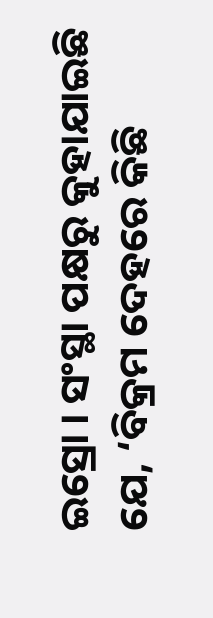ଇସ୍ରୋ । ସଂସ୍ଥା ପକ୍ଷରୁ କୁହାଯାଇଛି ଯେ, ‘ବିକ୍ରମ ଦେହରେ କିଛି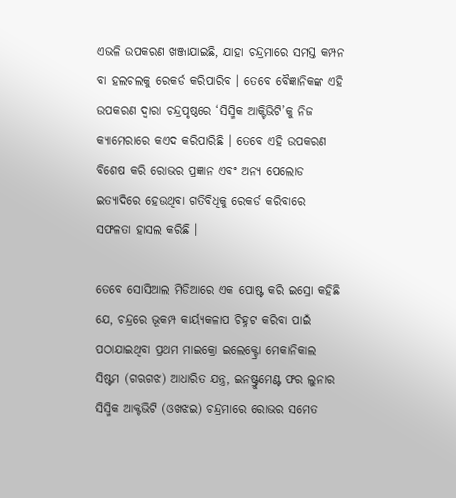ଏଭଳି ଉପକରଣ ଖଞ୍ଜାଯାଇଛି, ଯାହା ଚନ୍ଦ୍ରମାରେ ସମସ୍ତ କମ୍ପନ ବା ହଲଚଲକୁ ରେକର୍ଡ କରିପାରିବ । ତେବେ ବୈଜ୍ଞାନିକଙ୍କ ଏହି ଉପକରଣ ଦ୍ୱାରା ଚନ୍ଦ୍ରପୃଷ୍ଠରେ ‘ସିସ୍ମିକ ଆକ୍ଟିଭିଟି’କୁ ନିଜ କ୍ୟାମେରାରେ କଏଦ କରିପାରିଛି । ତେବେ ଏହି ଉପକରଣ ବିଶେଷ କରି ରୋଭର ପ୍ରଜ୍ଞାନ ଏବଂ ଅନ୍ୟ ପେଲୋଡ ଇତ୍ୟାଦିରେ ହେଉଥିବା ଗତିବିଧିକୁ ରେକର୍ଡ କରିବାରେ ସଫଳତା ହାସଲ କରିଛି ।

ତେବେ ସୋସିଆଲ ମିଡିଆରେ ଏକ ପୋଷ୍ଟ କରି ଇସ୍ରୋ କହିଛି ଯେ, ଚନ୍ଦ୍ରରେ ଭୂକମ୍ପ କାର୍ୟ୍ୟକଳାପ ଚିହ୍ନଟ କରିବା ପାଇଁ ପଠାଯାଇଥିବା ପ୍ରଥମ ମାଇକ୍ରୋ ଇଲେକ୍ଟ୍ରୋ ମେକାନିକାଲ ସିଷ୍ଟମ (ଗଋଗଝ) ଆଧାରିତ ଯନ୍ତ୍ର, ଇନଷ୍ଟ୍ରୁମେଣ୍ଟ ଫର ଲୁନାର ସିସ୍ମିକ ଆକ୍ଟଭିଟି (ଓଖଝଇ) ଚନ୍ଦ୍ରମାରେ ରୋଭର ସମେତ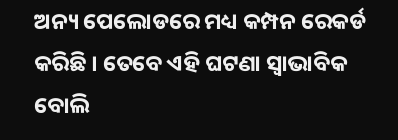ଅନ୍ୟ ପେଲୋଡରେ ମଧ୍ୟ କମ୍ପନ ରେକର୍ଡ କରିଛି । ତେବେ ଏହି ଘଟଣା ସ୍ୱାଭାବିକ ବୋଲି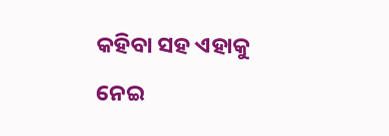କହିବା ସହ ଏହାକୁ ନେଇ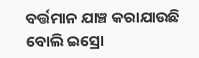ବର୍ତ୍ତମାନ ଯାଞ୍ଚ କରାଯାଉଛି ବୋଲି ଇସ୍ରୋ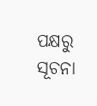ପକ୍ଷରୁ ସୂଚନା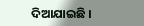ଦିଆଯାଇଛି ।